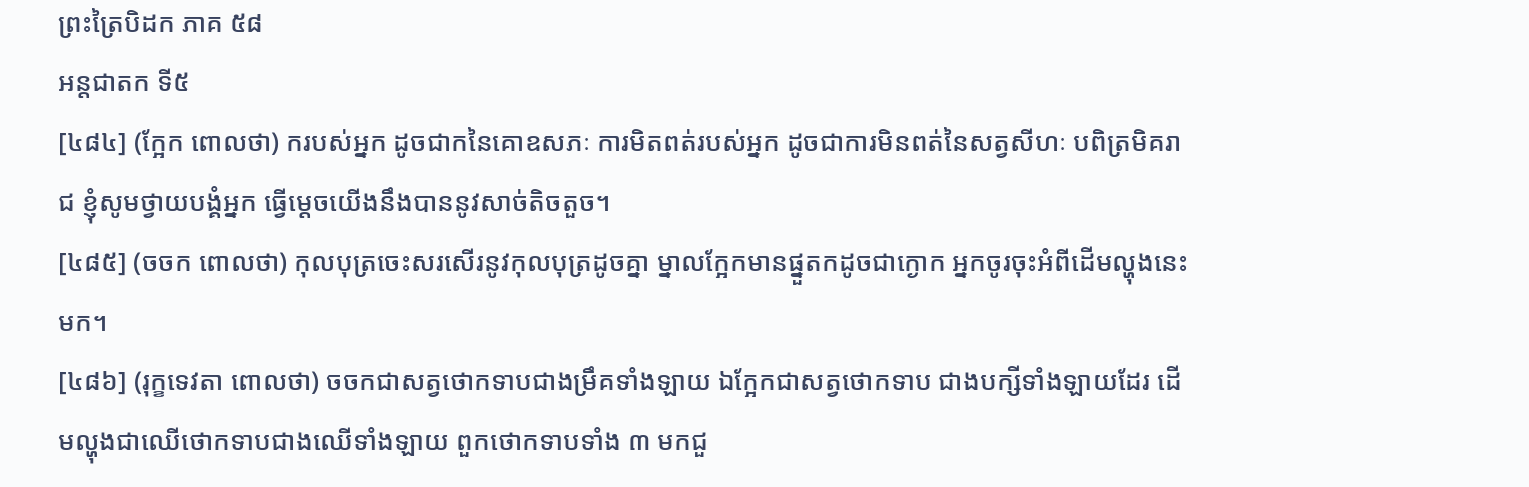ព្រះត្រៃបិដក ភាគ ៥៨
អន្តជាតក ទី៥
[៤៨៤] (ក្អែក ពោលថា) ករបស់អ្នក ដូចជាកនៃគោឧសភៈ ការមិតពត់របស់អ្នក ដូចជាការមិនពត់នៃសត្វសីហៈ បពិត្រមិគរាជ ខ្ញុំសូមថ្វាយបង្គំអ្នក ធ្វើម្ដេចយើងនឹងបាននូវសាច់តិចតួច។
[៤៨៥] (ចចក ពោលថា) កុលបុត្រចេះសរសើរនូវកុលបុត្រដូចគ្នា ម្នាលក្អែកមានផ្នួតកដូចជាក្ងោក អ្នកចូរចុះអំពីដើមល្ហុងនេះមក។
[៤៨៦] (រុក្ខទេវតា ពោលថា) ចចកជាសត្វថោកទាបជាងម្រឹគទាំងឡាយ ឯក្អែកជាសត្វថោកទាប ជាងបក្សីទាំងឡាយដែរ ដើមល្ហុងជាឈើថោកទាបជាងឈើទាំងឡាយ ពួកថោកទាបទាំង ៣ មកជួ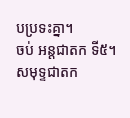បប្រទះគ្នា។
ចប់ អន្តជាតក ទី៥។
សមុទ្ទជាតក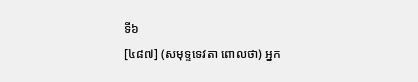ទី៦
[៤៨៧] (សមុទ្ទទេវតា ពោលថា) អ្នក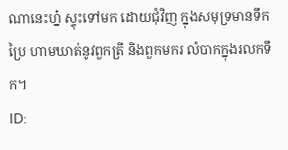ណានេះហ្ន៎ ស្ទុះទៅមក ដោយជុំវិញ ក្នុងសមុទ្រមានទឹកប្រៃ ហាមឃាត់នូវពួកត្រី និងពួកមករ លំបាកក្នុងរលកទឹក។
ID: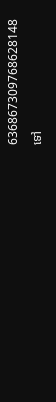636867309768628148
ទៅ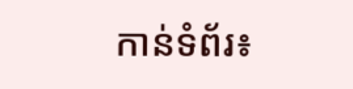កាន់ទំព័រ៖